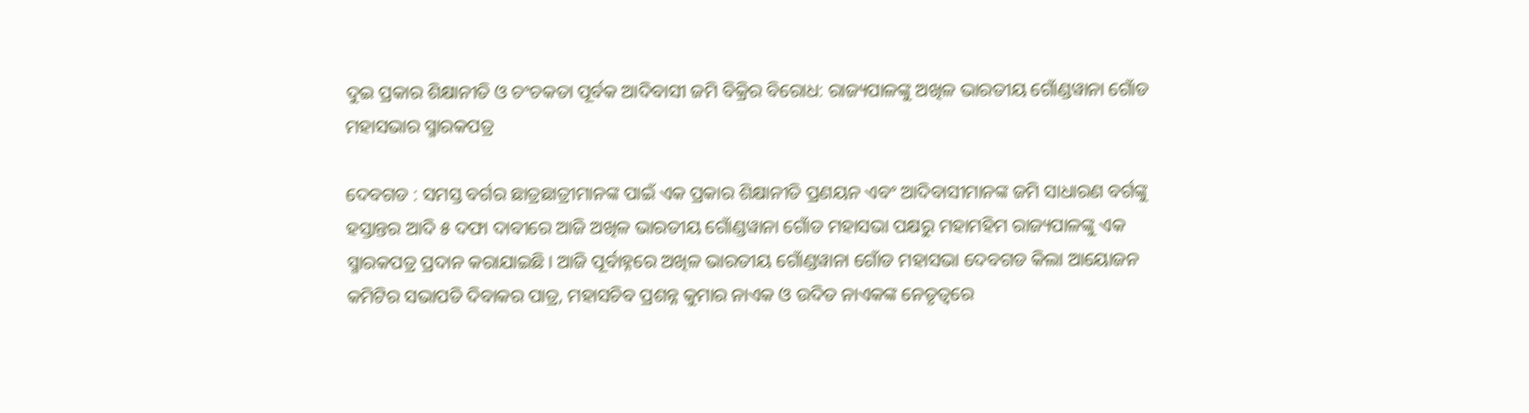ଦୁଇ ପ୍ରକାର ଶିକ୍ଷାନୀତି ଓ ଚଂଚକତା ପୂର୍ବକ ଆଦିବାସୀ ଜମି ବିକ୍ରିର ବିରୋଧ: ରାଜ୍ୟପାଳଙ୍କୁ ଅଖିଳ ଭାରତୀୟ ଗୋଁଣ୍ଡୱାନା ଗୋଁଡ ମହାସଭାର ସ୍ମାରକପତ୍ର

ଦେବଗଡ : ସମସ୍ତ ବର୍ଗର ଛାତ୍ରଛାତ୍ରୀମାନଙ୍କ ପାଇଁ ଏକ ପ୍ରକାର ଶିକ୍ଷାନୀତି ପ୍ରଣୟନ ଏବଂ ଆଦିବାସୀମାନଙ୍କ ଜମି ସାଧାରଣ ବର୍ଗଙ୍କୁ ହସ୍ତାନ୍ତର ଆଦି ୫ ଦଫା ଦାବୀରେ ଆଜି ଅଖିଳ ଭାରତୀୟ ଗୋଁଣ୍ଡୱାନା ଗୋଁଡ ମହାସଭା ପକ୍ଷରୁ ମହାମହିମ ରାଜ୍ୟପାଳଙ୍କୁ ଏକ ସ୍ମାରକପତ୍ର ପ୍ରଦାନ କରାଯାଇଛି। ଆଜି ପୂର୍ବାହ୍ନରେ ଅଖିଳ ଭାରତୀୟ ଗୋଁଣ୍ଡୱାନା ଗୋଁଡ ମହାସଭା ଦେବଗଡ କିଲା ଆୟୋଜନ କମିଟିର ସଭାପତି ଦିବାକର ପାତ୍ର, ମହାସଚିବ ପ୍ରଶନ୍ନ କୁମାର ନାଏକ ଓ ଉଦିତ ନାଏକଙ୍କ ନେତୃତ୍ୱରେ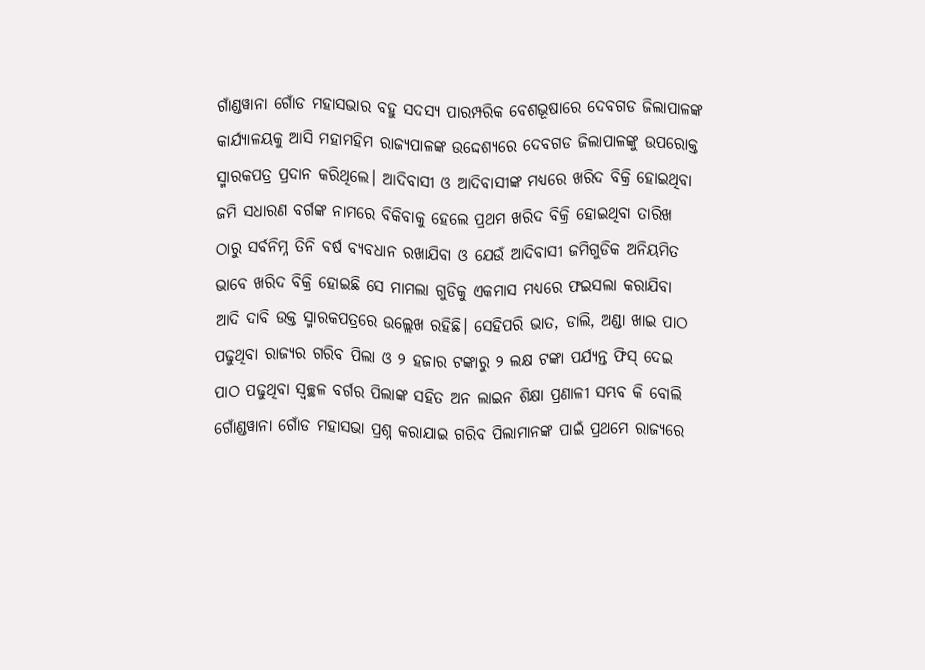ଗାଁଣ୍ଡୱାନା ଗୋଁଡ ମହାସଭାର ବହୁ ସଦସ୍ୟ ପାରମ୍ପରିକ ବେଶଭୂଷାରେ ଦେବଗଡ ଜିଲାପାଳଙ୍କ କାର୍ଯ୍ୟାଳୟକୁ ଆସି ମହାମହିମ ରାଜ୍ୟପାଳଙ୍କ ଉଦ୍ଦେଶ୍ୟରେ ଦେବଗଡ ଜିଲାପାଳଙ୍କୁ ଉପରୋକ୍ତ ସ୍ମାରକପତ୍ର ପ୍ରଦାନ କରିଥିଲେ। ଆଦିବାସୀ ଓ ଆଦିବାସୀଙ୍କ ମଧ୍ୟରେ ଖରିଦ ବିକ୍ରି ହୋଇଥିବା ଜମି ସଧାରଣ ବର୍ଗଙ୍କ ନାମରେ ବିକିବାକୁ ହେଲେ ପ୍ରଥମ ଖରିଦ ବିକ୍ରି ହୋଇଥିବା ତାରିଖ ଠାରୁ ସର୍ବନିମ୍ନ ତିନି ବର୍ଷ ବ୍ୟବଧାନ ରଖାଯିବା ଓ ଯେଉଁ ଆଦିବାସୀ ଜମିଗୁଡିକ ଅନିୟମିତ ଭାବେ ଖରିଦ ବିକ୍ରି ହୋଇଛି ସେ ମାମଲା ଗୁଡିକୁ ଏକମାସ ମଧ୍ୟରେ ଫଇସଲା କରାଯିବା ଆଦି ଦାବି ଉକ୍ତ ସ୍ମାରକପତ୍ରରେ ଉଲ୍ଲେଖ ରହିଛି। ସେହିପରି ଭାତ, ଡାଲି, ଅଣ୍ଡା ଖାଇ ପାଠ ପଢୁଥିବା ରାଜ୍ୟର ଗରିବ ପିଲା ଓ ୨ ହଜାର ଟଙ୍କାରୁ ୨ ଲକ୍ଷ ଟଙ୍କା ପର୍ଯ୍ୟନ୍ତ ଫିସ୍ ଦେଇ ପାଠ ପଢୁଥିବା ସ୍ୱଚ୍ଛଳ ବର୍ଗର ପିଲାଙ୍କ ସହିତ ଅନ ଲାଇନ ଶିକ୍ଷା ପ୍ରଣାଳୀ ସମ୍ଭବ କି ବୋଲି ଗୋଁଣ୍ଡୱାନା ଗୋଁଡ ମହାସଭା ପ୍ରଶ୍ନ କରାଯାଇ ଗରିବ ପିଲାମାନଙ୍କ ପାଇଁ ପ୍ରଥମେ ରାଜ୍ୟରେ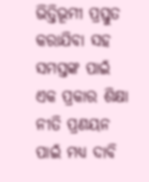ଭିତ୍ତିଭୂମୀ ପ୍ରସ୍ତୁତ କରାଯିବା ସହ ସମସ୍ତଙ୍କ ପାଇଁ ଏକ ପ୍ରକାର ଶିକ୍ଷା ନୀତି ପ୍ରଣୟନ ପାଇଁ ମଧ୍ୟ ଦାବି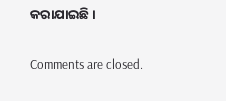କରାଯାଇଛି।

Comments are closed.